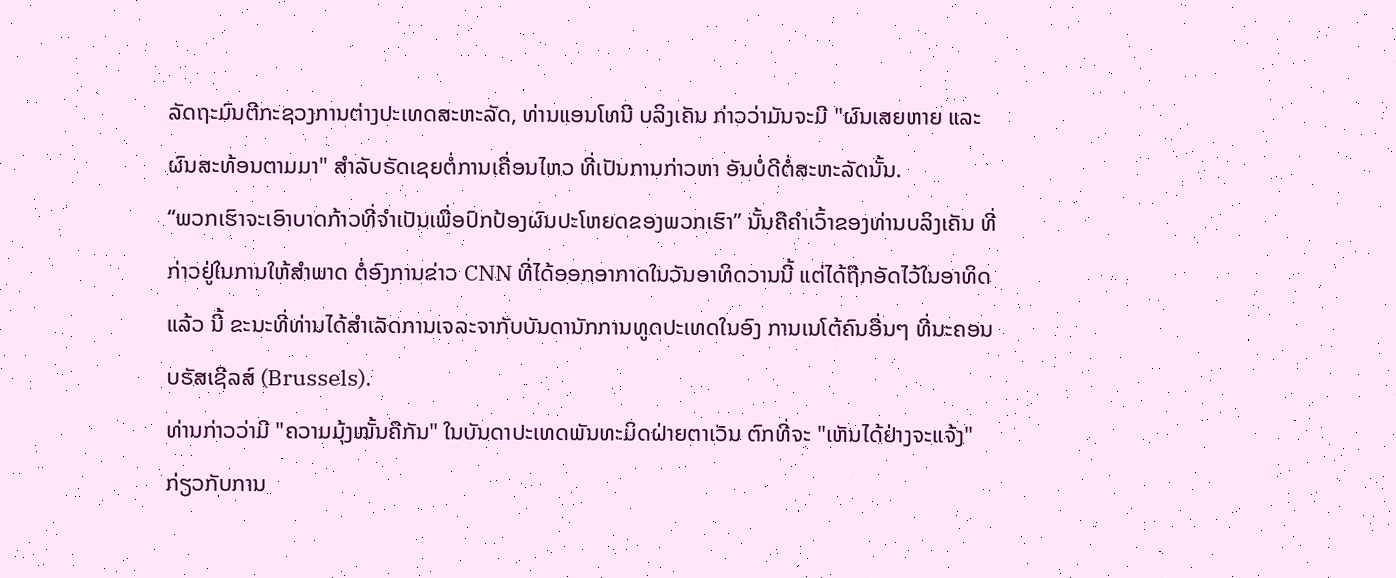ລັດຖະມົນຕີກະຊວງການຕ່າງປະເທດສະຫະລັດ, ທ່ານແອນໂທນີ ບລິງເຄັນ ກ່າວວ່າມັນຈະມີ "ຜົນເສຍຫາຍ ແລະຜົນສະທ້ອນຕາມມາ" ສຳລັບຣັດເຊຍຕໍ່ການເຄື່ອນໄຫວ ທີ່ເປັນການກ່າວຫາ ອັນບໍ່ດີຕໍ່ສະຫະລັດນັ້ນ.
“ພວກເຮົາຈະເອົາບາດກ້າວທີ່ຈໍາເປັນເພື່ອປົກປ້ອງຜົນປະໂຫຍດຂອງພວກເຮົາ” ນັ້ນຄືຄໍາເວົ້າຂອງທ່ານບລິງເຄັນ ທີ່ກ່າວຢູ່ໃນການໃຫ້ສຳພາດ ຕໍ່ອົງການຂ່າວ CNN ທີ່ໄດ້ອອກອາກາດໃນວັນອາທິດວານນີ້ ແຕ່ໄດ້ຖືກອັດໄວ້ໃນອາທິດແລ້ວ ນີ້ ຂະນະທີ່ທ່ານໄດ້ສຳເລັດການເຈລະຈາກັບບັນດານັກການທູດປະເທດໃນອົງ ການເນໂຕ້ຄົນອື່ນໆ ທີ່ນະຄອນບຣັສເຊີລສ໌ (Brussels).
ທ່ານກ່າວວ່າມີ "ຄວາມມຸ້ງໝັ້ນຄືກັນ" ໃນບັນດາປະເທດພັນທະມິດຝ່າຍຕາເວັນ ຕົກທີ່ຈະ "ເຫັນໄດ້ຢ່າງຈະແຈ້ງ" ກ່ຽວກັບການ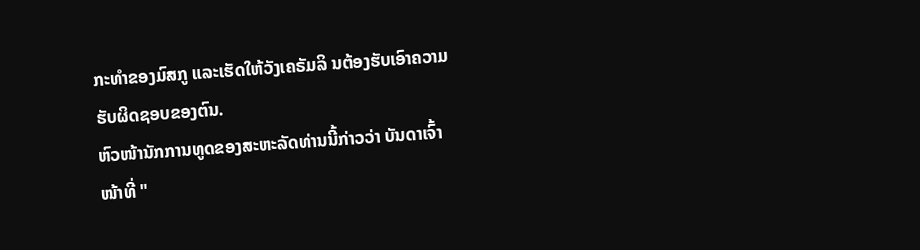ກະທຳຂອງມົສກູ ແລະເຮັດໃຫ້ວັງເຄຣັມລິ ນຕ້ອງຮັບເອົາຄວາມຮັບຜິດຊອບຂອງຕົນ.
ຫົວໜ້ານັກການທູດຂອງສະຫະລັດທ່ານນີ້ກ່າວວ່າ ບັນດາເຈົ້າໜ້າທີ່ "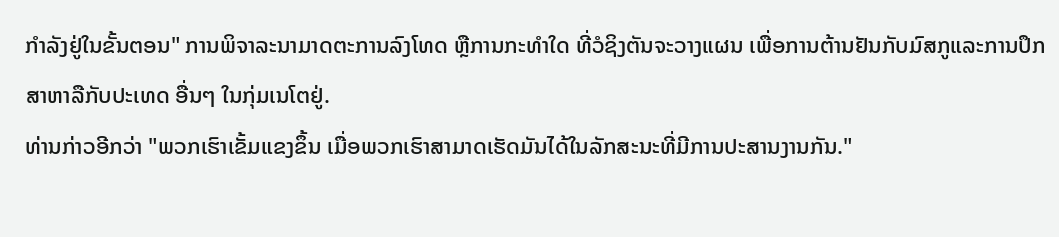ກຳລັງຢູ່ໃນຂັ້ນຕອນ" ການພິຈາລະນາມາດຕະການລົງໂທດ ຫຼືການກະທຳໃດ ທີ່ວໍຊິງຕັນຈະວາງແຜນ ເພື່ອການຕ້ານຢັນກັບມົສກູແລະການປຶກສາຫາລືກັບປະເທດ ອື່ນໆ ໃນກຸ່ມເນໂຕຢູ່.
ທ່ານກ່າວອີກວ່າ "ພວກເຮົາເຂັ້ມແຂງຂຶ້ນ ເມື່ອພວກເຮົາສາມາດເຮັດມັນໄດ້ໃນລັກສະນະທີ່ມີການປະສານງານກັນ."